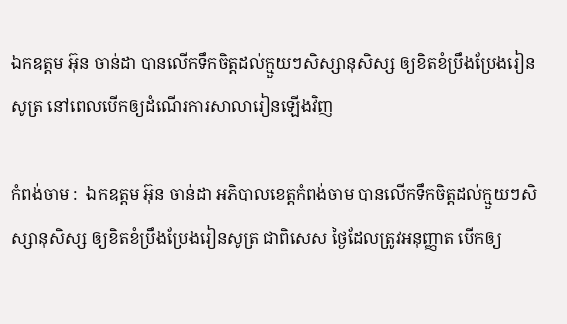ឯកឧត្តម អ៊ុន ចាន់ដា បានលើកទឹកចិត្តដល់ក្មួយៗសិស្សានុសិស្ស ឲ្យខិតខំប្រឹងប្រែងរៀនសូត្រ នៅពេលបើកឲ្យដំណើរការសាលារៀនឡើងវិញ

កំពង់ចាម :  ឯកឧត្តម អ៊ុន ចាន់ដា អភិបាលខេត្តកំពង់ចាម បានលើកទឹកចិត្តដល់ក្មួយៗសិស្សានុសិស្ស ឲ្យខិតខំប្រឹងប្រែងរៀនសូត្រ ជាពិសេស ថ្ងៃដែលត្រូវអនុញ្ញាត បើកឲ្យ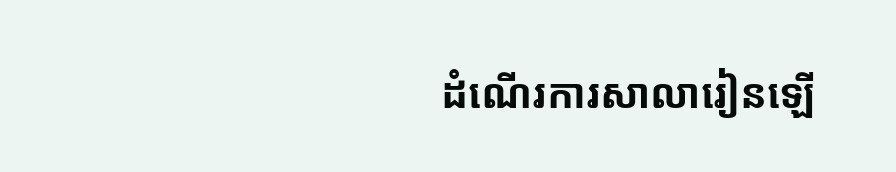ដំណើរការសាលារៀនឡើ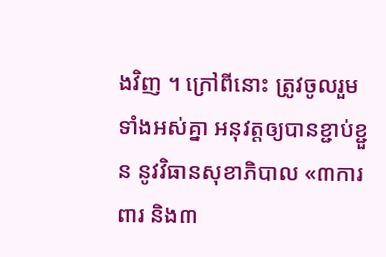ងវិញ ។ ក្រៅពីនោះ ត្រូវចូលរួមទាំងអស់គ្នា អនុវត្តឲ្យបានខ្ជាប់ខ្ជួន នូវវិធានសុខាភិបាល «៣ការពារ និង៣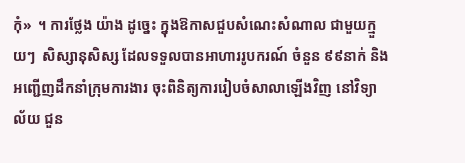កុំ»  ។ ការថ្លែង យ៉ាង ដូច្នេះ ក្នុងឱកាសជួបសំណេះសំណាល ជាមួយក្មួយៗ  សិស្សានុសិស្ស ដែលទទួលបានអាហាររូបករណ៍ ចំនួន ៩៩នាក់ និងអញ្ជើញដឹកនាំក្រុមការងារ ចុះពិនិត្យការរៀបចំសាលាឡើងវិញ នៅវិទ្យាល័យ ជួន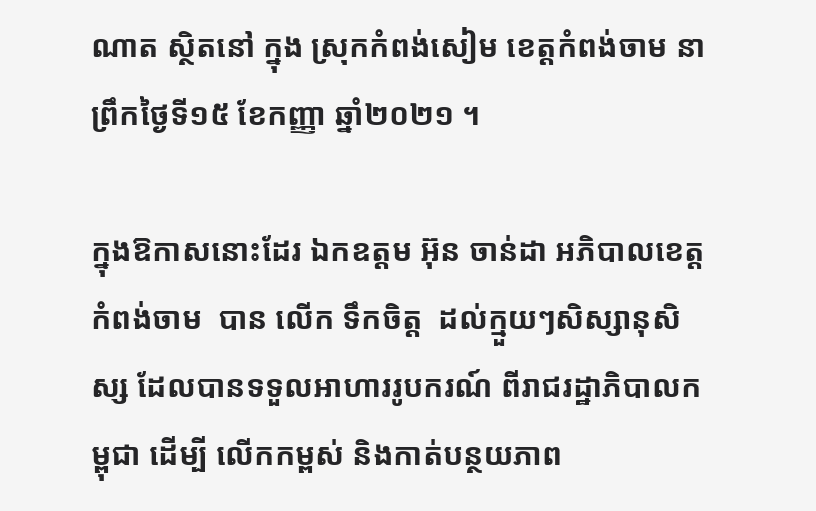ណាត ស្ថិតនៅ ក្នុង ស្រុកកំពង់សៀម ខេត្តកំពង់ចាម នាព្រឹកថ្ងៃទី១៥ ខែកញ្ញា ឆ្នាំ២០២១ ។

ក្នុងឱកាសនោះដែរ ឯកឧត្តម អ៊ុន ចាន់ដា អភិបាលខេត្តកំពង់ចាម  បាន លេីក ទឹកចិត្ត  ដល់ក្មួយៗសិស្សានុសិស្ស ដែលបានទទួលអាហាររូបករណ៍ ពីរាជរដ្ឋាភិបាលកម្ពុជា ដើម្បី លើកកម្ពស់ និងកាត់បន្ថយភាព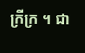ក្រីក្រ ។ ជា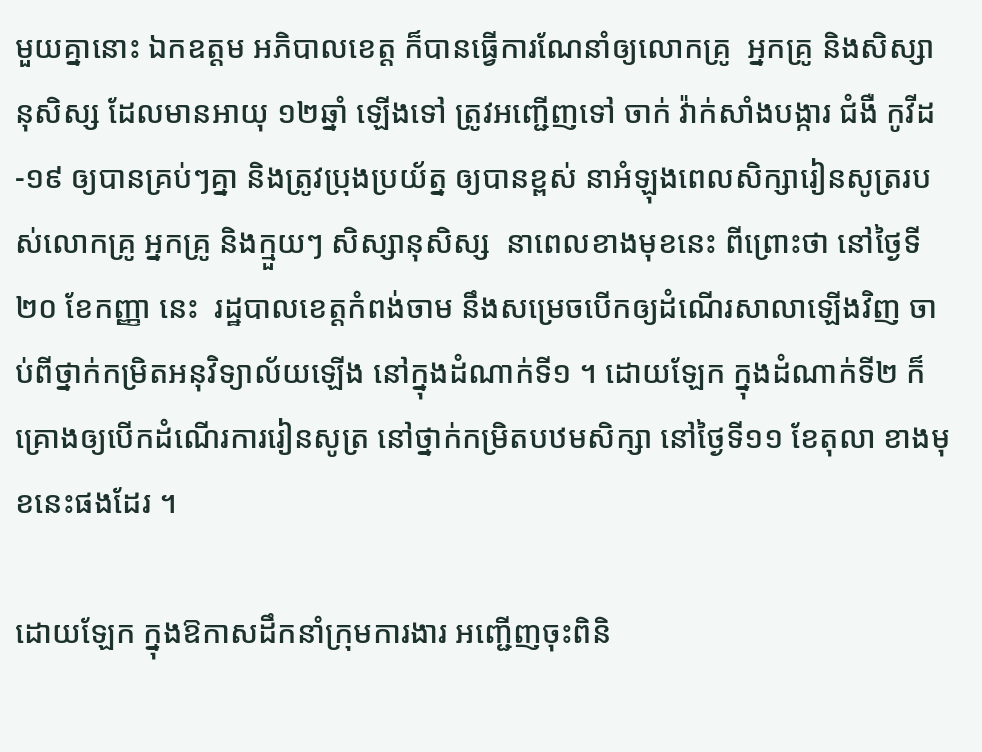មួយគ្នានោះ ឯកឧត្តម អភិបាលខេត្ត ក៏បានធ្វើការណែនាំឲ្យលោកគ្រូ  អ្នកគ្រូ និងសិស្សានុសិស្ស ដែលមានអាយុ ១២ឆ្នាំ ឡើងទៅ ត្រូវអញ្ជើញទៅ ចាក់ វ៉ាក់សាំងបង្ការ ជំងឺ កូវីដ -១៩ ឲ្យបានគ្រប់ៗគ្នា និងត្រូវប្រុងប្រយ័ត្ន ឲ្យបានខ្ពស់ នាអំឡុងពេលសិក្សារៀនសូត្ររបស់លោកគ្រូ អ្នកគ្រូ និងក្មួយៗ សិស្សានុសិស្ស  នាពេលខាងមុខនេះ ពីព្រោះថា នៅថ្ងៃទី២០ ខែកញ្ញា នេះ  រដ្ឋបាលខេត្តកំពង់ចាម នឹងសម្រេចបើកឲ្យដំណើរសាលាឡើងវិញ ចាប់ពីថ្នាក់កម្រិតអនុវិទ្យាល័យឡើង នៅក្នុងដំណាក់ទី១ ។ ដោយឡែក ក្នុងដំណាក់ទី២ ក៏គ្រោងឲ្យបើកដំណើរការរៀនសូត្រ នៅថ្នាក់កម្រិតបឋមសិក្សា នៅថ្ងៃទី១១ ខែតុលា ខាងមុខនេះផងដែរ ។

ដោយឡែក ក្នុងឱកាសដឹកនាំក្រុមការងារ អញ្ជើញចុះពិនិ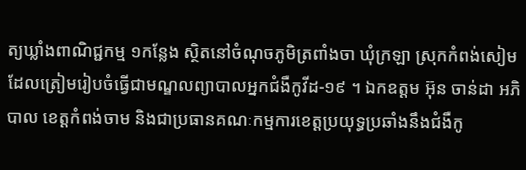ត្យឃ្លាំងពាណិជ្ជកម្ម ១កន្លែង ស្ថិតនៅចំណុចភូមិត្រពាំងចា ឃុំក្រឡា ស្រុកកំពង់សៀម ដែលត្រៀមរៀបចំធ្វើជាមណ្ឌលព្យាបាលអ្នកជំងឺកូវីដ-១៩ ។ ឯកឧត្តម អ៊ុន ចាន់ដា អភិបាល ខេត្តកំពង់ចាម និងជាប្រធានគណៈកម្មការខេត្តប្រយុទ្ធប្រឆាំងនឹងជំងឺកូ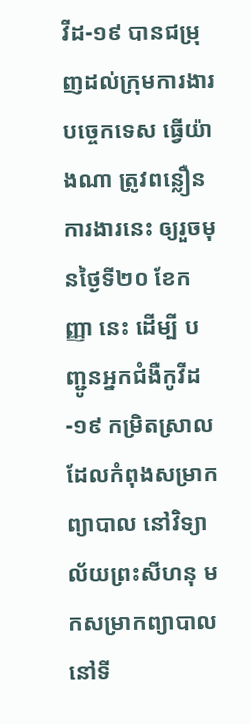វីដ-១៩ បានជម្រុញដល់ក្រុមការងារបច្ចេកទេស ធ្វើយ៉ាងណា ត្រូវពន្លឿនការងារនេះ ឲ្យរួចមុនថ្ងៃទី២០ ខែកញ្ញា នេះ ដើម្បី បញ្ជូនអ្នកជំងឺកូវីដ-១៩ កម្រិតស្រាល ដែលកំពុងសម្រាកព្យាបាល នៅវិទ្យាល័យព្រះសីហនុ មកសម្រាកព្យាបាលនៅទី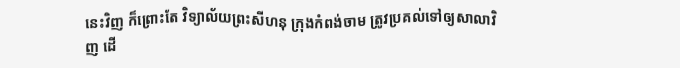នេះវិញ ក៏ព្រោះតែ វិទ្យាល័យព្រះសីហនុ ក្រុងកំពង់ចាម ត្រូវប្រគល់ទៅឲ្យសាលាវិញ ដើ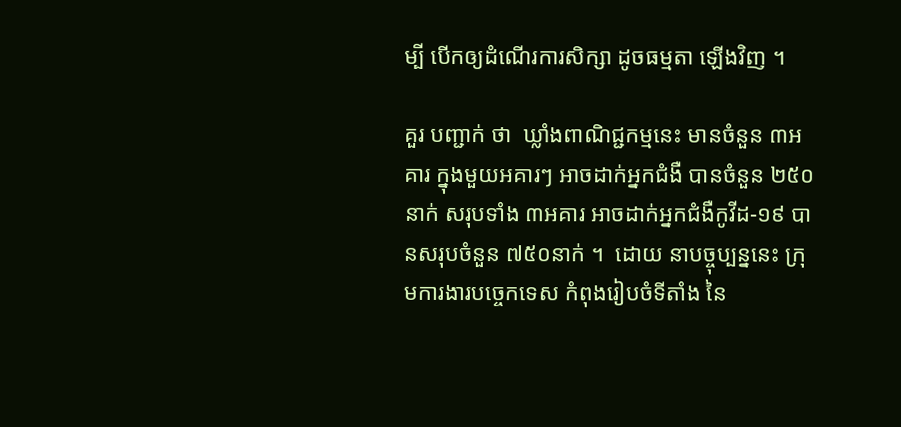ម្បី បើកឲ្យដំណើរការសិក្សា ដូចធម្មតា ឡើងវិញ ។

គួរ បញ្ជាក់ ថា  ឃ្លាំងពាណិជ្ជកម្មនេះ មានចំនួន ៣អគារ ក្នុងមួយអគារៗ អាចដាក់អ្នកជំងឺ បានចំនួន ២៥០នាក់ សរុបទាំង ៣អគារ អាចដាក់អ្នកជំងឺកូវីដ-១៩ បានសរុបចំនួន ៧៥០នាក់ ។  ដោយ នាបច្ចុប្បន្ននេះ ក្រុមការងារបច្ចេកទេស កំពុងរៀបចំទីតាំង នៃ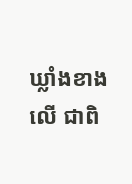ឃ្លាំងខាងលើ ជាពិ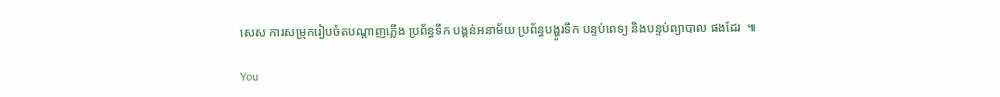សេស ការសម្រុករៀបចំតបណ្តាញភ្លើង ប្រព័ន្ធទឹក បង្គន់អនាម័យ ប្រព័ន្ធបង្ហូរទឹក បន្ទប់ពេទ្យ និងបន្ទប់ព្យាបាល ផងដែរ  ៕

You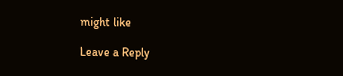might like

Leave a Reply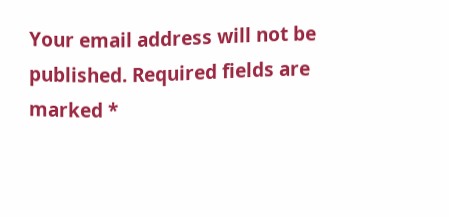Your email address will not be published. Required fields are marked *